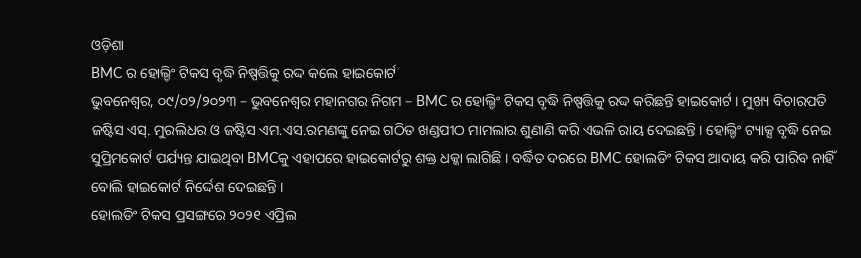ଓଡ଼ିଶା
BMC ର ହୋଲ୍ଡିଂ ଟିକସ ବୃଦ୍ଧି ନିଷ୍ପତ୍ତିକୁ ରଦ୍ଦ କଲେ ହାଇକୋର୍ଟ
ଭୁବନେଶ୍ୱର, ୦୯/୦୨/୨୦୨୩ – ଭୁବନେଶ୍ୱର ମହାନଗର ନିଗମ – BMC ର ହୋଲ୍ଡିଂ ଟିକସ ବୃଦ୍ଧି ନିଷ୍ପତ୍ତିକୁ ରଦ୍ଦ କରିଛନ୍ତି ହାଇକୋର୍ଟ । ମୁଖ୍ୟ ବିଚାରପତି ଜଷ୍ଟିସ ଏସ୍. ମୁରଲିଧର ଓ ଜଷ୍ଟିସ ଏମ.ଏସ.ରମଣଙ୍କୁ ନେଇ ଗଠିତ ଖଣ୍ଡପୀଠ ମାମଲାର ଶୁଣାଣି କରି ଏଭଳି ରାୟ ଦେଇଛନ୍ତି । ହୋଲ୍ଡିଂ ଟ୍ୟାକ୍ସ ବୃଦ୍ଧି ନେଇ ସୁପ୍ରିମକୋର୍ଟ ପର୍ଯ୍ୟନ୍ତ ଯାଇଥିବା BMCକୁ ଏହାପରେ ହାଇକୋର୍ଟରୁ ଶକ୍ତ ଧକ୍କା ଲାଗିଛି । ବର୍ଦ୍ଧିତ ଦରରେ BMC ହୋଲଡିଂ ଟିକସ ଆଦାୟ କରି ପାରିବ ନାହିଁ ବୋଲି ହାଇକୋର୍ଟ ନିର୍ଦ୍ଦେଶ ଦେଇଛନ୍ତି ।
ହୋଲଡିଂ ଟିକସ ପ୍ରସଙ୍ଗରେ ୨୦୨୧ ଏପ୍ରିଲ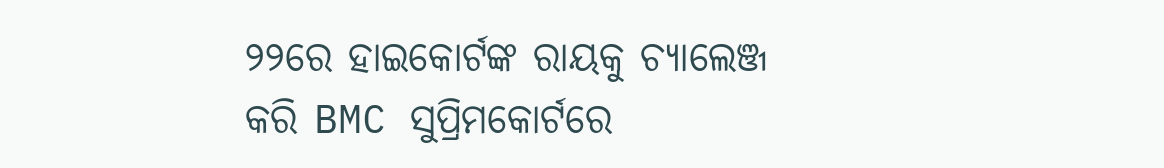୨୨ରେ ହାଇକୋର୍ଟଙ୍କ ରାୟକୁ ଚ୍ୟାଲେଞ୍ଜ କରି BMC ସୁପ୍ରିମକୋର୍ଟରେ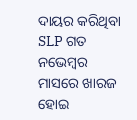ଦାୟର କରିଥିବା SLP ଗତ ନଭେମ୍ବର ମାସରେ ଖାରଜ ହୋଇ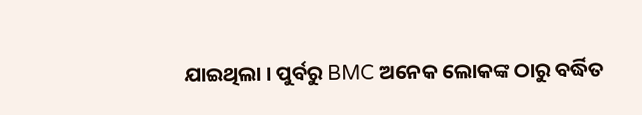ଯାଇଥିଲା । ପୁର୍ବରୁ BMC ଅନେକ ଲୋକଙ୍କ ଠାରୁ ବର୍ଦ୍ଧିତ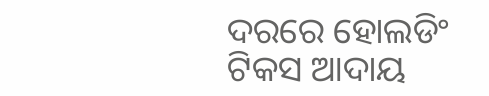ଦରରେ ହୋଲଡିଂ ଟିକସ ଆଦାୟ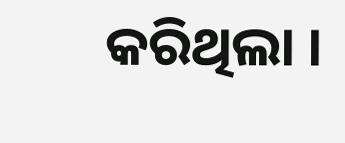କରିଥିଲା ।